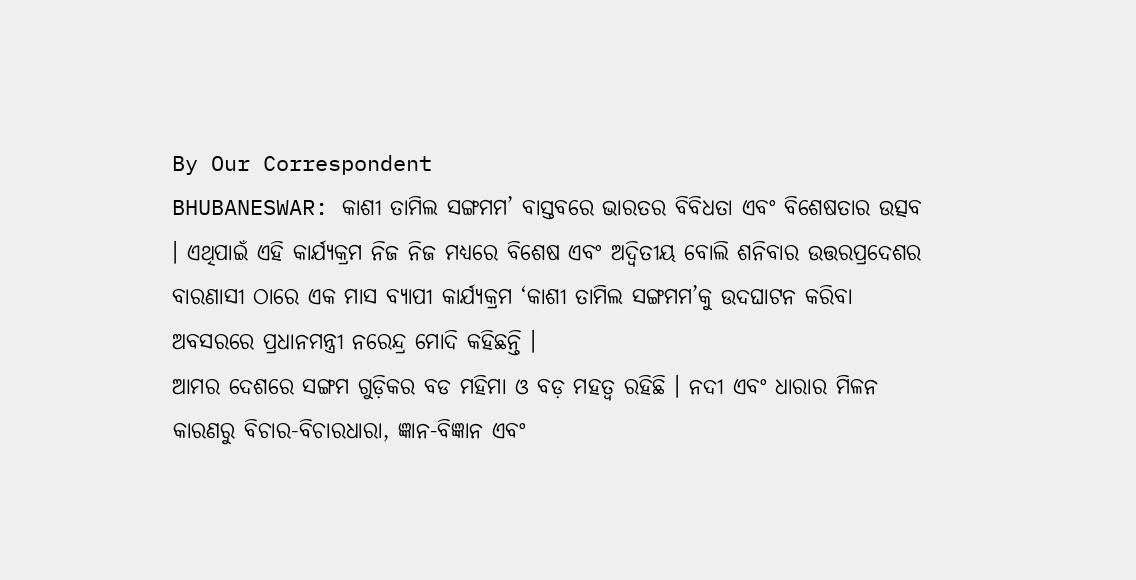By Our Correspondent
BHUBANESWAR: କାଶୀ ତାମିଲ ସଙ୍ଗମମ’ ବାସ୍ତବରେ ଭାରତର ବିବିଧତା ଏବଂ ବିଶେଷତାର ଉତ୍ସବ । ଏଥିପାଇଁ ଏହି କାର୍ଯ୍ୟକ୍ରମ ନିଜ ନିଜ ମଧ୍ୟରେ ବିଶେଷ ଏବଂ ଅଦ୍ୱିତୀୟ ବୋଲି ଶନିବାର ଉତ୍ତରପ୍ରଦେଶର ବାରଣାସୀ ଠାରେ ଏକ ମାସ ବ୍ୟାପୀ କାର୍ଯ୍ୟକ୍ରମ ‘କାଶୀ ତାମିଲ ସଙ୍ଗମମ’କୁ ଉଦଘାଟନ କରିବା ଅବସରରେ ପ୍ରଧାନମନ୍ତ୍ରୀ ନରେନ୍ଦ୍ର ମୋଦି କହିଛନ୍ତି ।
ଆମର ଦେଶରେ ସଙ୍ଗମ ଗୁଡ଼ିକର ବଡ ମହିମା ଓ ବଡ଼ ମହତ୍ୱ ରହିଛି । ନଦୀ ଏବଂ ଧାରାର ମିଳନ କାରଣରୁ ବିଚାର-ବିଚାରଧାରା, ଜ୍ଞାନ-ବିଜ୍ଞାନ ଏବଂ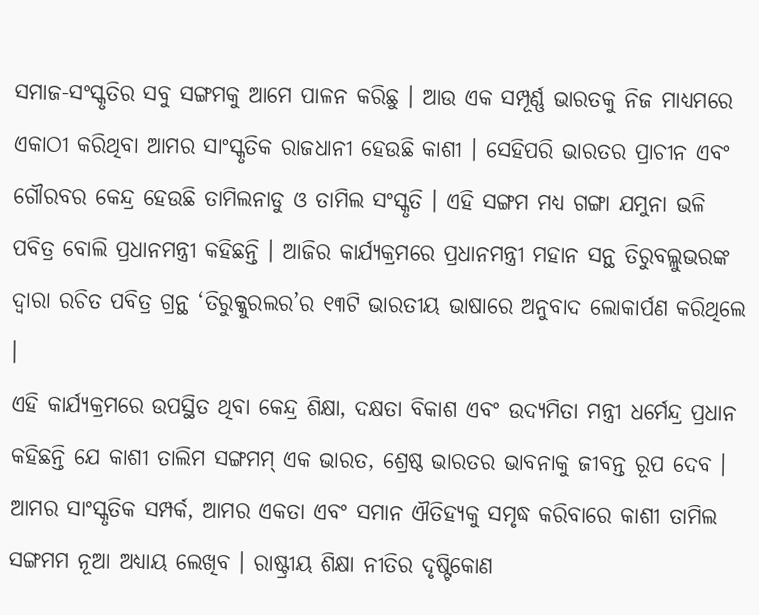ସମାଜ-ସଂସ୍କୃତିର ସବୁ ସଙ୍ଗମକୁ ଆମେ ପାଳନ କରିଛୁ । ଆଉ ଏକ ସମ୍ପୂର୍ଣ୍ଣ ଭାରତକୁ ନିଜ ମାଧ୍ୟମରେ ଏକାଠୀ କରିଥିବା ଆମର ସାଂସ୍କୃତିକ ରାଜଧାନୀ ହେଉଛି କାଶୀ । ସେହିପରି ଭାରତର ପ୍ରାଚୀନ ଏବଂ ଗୌରବର କେନ୍ଦ୍ର ହେଉଛି ତାମିଲନାଡୁ ଓ ତାମିଲ ସଂସ୍କୃତି । ଏହି ସଙ୍ଗମ ମଧ୍ୟ ଗଙ୍ଗା ଯମୁନା ଭଳି ପବିତ୍ର ବୋଲି ପ୍ରଧାନମନ୍ତ୍ରୀ କହିଛନ୍ତି । ଆଜିର କାର୍ଯ୍ୟକ୍ରମରେ ପ୍ରଧାନମନ୍ତ୍ରୀ ମହାନ ସନ୍ଥ ତିରୁବଲ୍ଲୁଭରଙ୍କ ଦ୍ୱାରା ରଚିତ ପବିତ୍ର ଗ୍ରନ୍ଥ ‘ତିରୁକ୍କୁରଲର’ର ୧୩ଟି ଭାରତୀୟ ଭାଷାରେ ଅନୁବାଦ ଲୋକାର୍ପଣ କରିଥିଲେ ।
ଏହି କାର୍ଯ୍ୟକ୍ରମରେ ଉପସ୍ଥିତ ଥିବା କେନ୍ଦ୍ର ଶିକ୍ଷା, ଦକ୍ଷତା ବିକାଶ ଏବଂ ଉଦ୍ୟମିତା ମନ୍ତ୍ରୀ ଧର୍ମେନ୍ଦ୍ର ପ୍ରଧାନ କହିଛନ୍ତି ଯେ କାଶୀ ତାଲିମ ସଙ୍ଗମମ୍ ଏକ ଭାରତ, ଶ୍ରେଷ୍ଠ ଭାରତର ଭାବନାକୁ ଜୀବନ୍ତ ରୂପ ଦେବ । ଆମର ସାଂସ୍କୃତିକ ସମ୍ପର୍କ, ଆମର ଏକତା ଏବଂ ସମାନ ଐତିହ୍ୟକୁ ସମୃଦ୍ଧ କରିବାରେ କାଶୀ ତାମିଲ ସଙ୍ଗମମ ନୂଆ ଅଧ୍ୟାୟ ଲେଖିବ । ରାଷ୍ଟ୍ରୀୟ ଶିକ୍ଷା ନୀତିର ଦୃଷ୍ଟିକୋଣ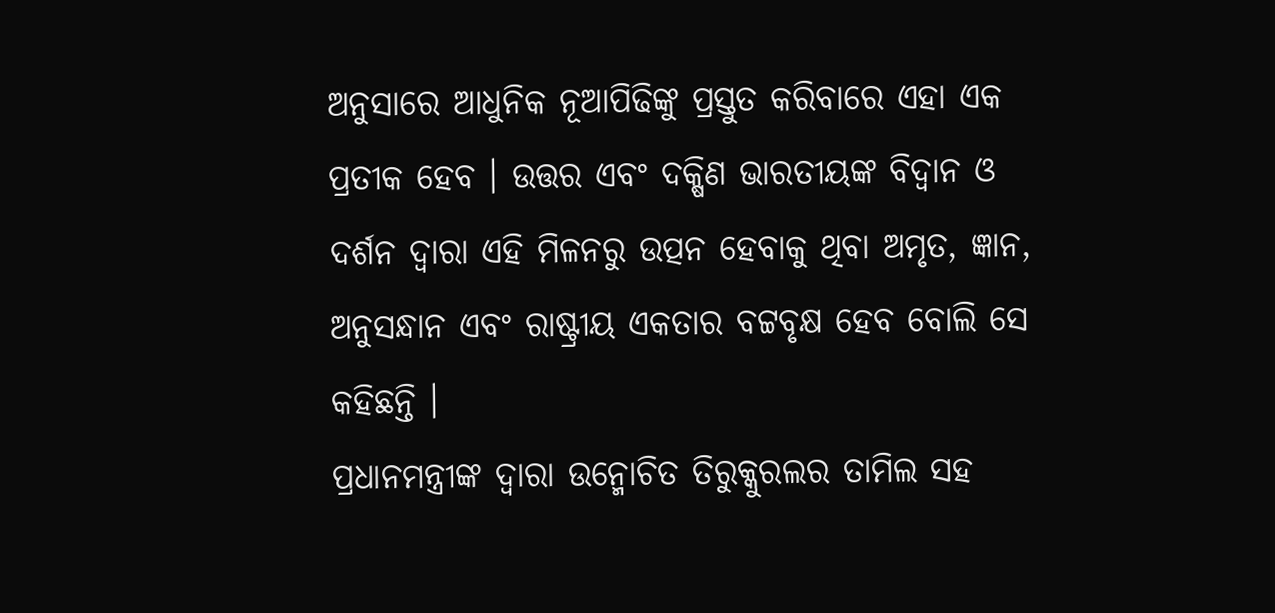ଅନୁସାରେ ଆଧୁନିକ ନୂଆପିଢିଙ୍କୁ ପ୍ରସ୍ତୁତ କରିବାରେ ଏହା ଏକ ପ୍ରତୀକ ହେବ । ଉତ୍ତର ଏବଂ ଦକ୍ଷିଣ ଭାରତୀୟଙ୍କ ବିଦ୍ୱାନ ଓ ଦର୍ଶନ ଦ୍ୱାରା ଏହି ମିଳନରୁ ଉତ୍ପନ ହେବାକୁ ଥିବା ଅମୃତ, ଜ୍ଞାନ, ଅନୁସନ୍ଧାନ ଏବଂ ରାଷ୍ଟ୍ରୀୟ ଏକତାର ବଟ୍ଟବୃକ୍ଷ ହେବ ବୋଲି ସେ କହିଛନ୍ତି ।
ପ୍ରଧାନମନ୍ତ୍ରୀଙ୍କ ଦ୍ୱାରା ଉନ୍ମୋଚିତ ତିରୁକ୍କୁରଲର ତାମିଲ ସହ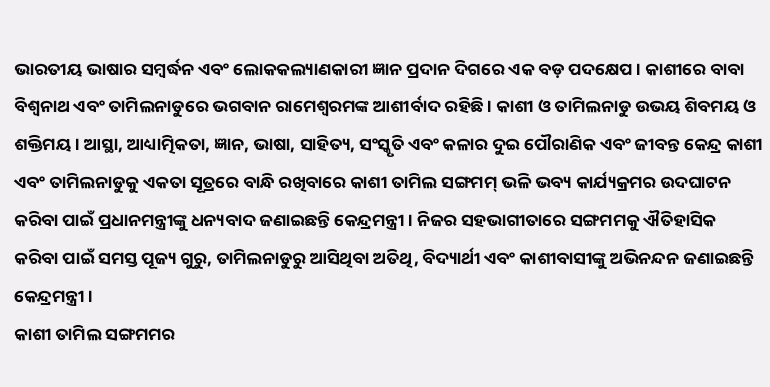ଭାରତୀୟ ଭାଷାର ସମ୍ବର୍ଦ୍ଧନ ଏବଂ ଲୋକକଲ୍ୟାଣକାରୀ ଜ୍ଞାନ ପ୍ରଦାନ ଦିଗରେ ଏକ ବଡ଼ ପଦକ୍ଷେପ । କାଶୀରେ ବାବା ବିଶ୍ୱନାଥ ଏବଂ ତାମିଲନାଡୁରେ ଭଗବାନ ରାମେଶ୍ୱରମଙ୍କ ଆଶୀର୍ବାଦ ରହିଛି । କାଶୀ ଓ ତାମିଲନାଡୁ ଉଭୟ ଶିବମୟ ଓ ଶକ୍ତିମୟ । ଆସ୍ଥା, ଆଧ୍ୟାତ୍ମିକତା, ଜ୍ଞାନ, ଭାଷା, ସାହିତ୍ୟ, ସଂସ୍କୃତି ଏବଂ କଳାର ଦୁଇ ପୌରାଣିକ ଏବଂ ଜୀବନ୍ତ କେନ୍ଦ୍ର କାଶୀ ଏବଂ ତାମିଲନାଡୁକୁ ଏକତା ସୂତ୍ରରେ ବାନ୍ଧି ରଖିବାରେ କାଶୀ ତାମିଲ ସଙ୍ଗମମ୍ ଭଳି ଭବ୍ୟ କାର୍ଯ୍ୟକ୍ରମର ଉଦଘାଟନ କରିବା ପାଇଁ ପ୍ରଧାନମନ୍ତ୍ରୀଙ୍କୁ ଧନ୍ୟବାଦ ଜଣାଇଛନ୍ତି କେନ୍ଦ୍ରମନ୍ତ୍ରୀ । ନିଜର ସହଭାଗୀତାରେ ସଙ୍ଗମମକୁ ଐତିହାସିକ କରିବା ପାଇଁ ସମସ୍ତ ପୂଜ୍ୟ ଗୁରୁ, ତାମିଲନାଡୁରୁ ଆସିଥିବା ଅତିଥି, ବିଦ୍ୟାର୍ଥୀ ଏବଂ କାଶୀବାସୀଙ୍କୁ ଅଭିନନ୍ଦନ ଜଣାଇଛନ୍ତି କେନ୍ଦ୍ରମନ୍ତ୍ରୀ ।
କାଶୀ ତାମିଲ ସଙ୍ଗମମର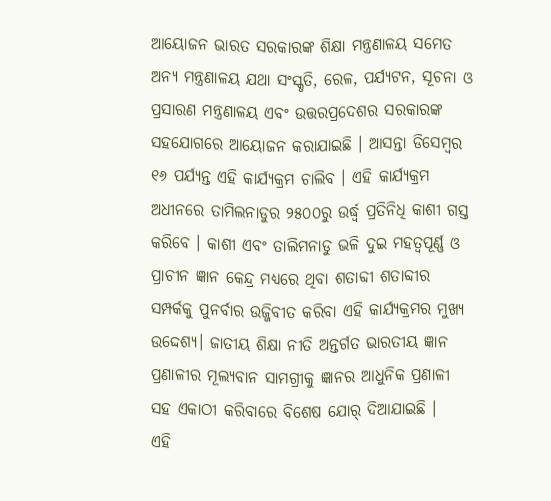ଆୟୋଜନ ଭାରତ ସରକାରଙ୍କ ଶିକ୍ଷା ମନ୍ତ୍ରଣାଳୟ ସମେତ ଅନ୍ୟ ମନ୍ତ୍ରଣାଳୟ ଯଥା ସଂସ୍କୃତି, ରେଳ, ପର୍ଯ୍ୟଟନ, ସୂଚନା ଓ ପ୍ରସାରଣ ମନ୍ତ୍ରଣାଳୟ ଏବଂ ଉତ୍ତରପ୍ରଦେଶର ସରକାରଙ୍କ ସହଯୋଗରେ ଆୟୋଜନ କରାଯାଇଛି । ଆସନ୍ତା ଡିସେମ୍ବର ୧୬ ପର୍ଯ୍ୟନ୍ତ ଏହି କାର୍ଯ୍ୟକ୍ରମ ଚାଲିବ । ଏହି କାର୍ଯ୍ୟକ୍ରମ ଅଧୀନରେ ତାମିଲନାଡୁର ୨୫୦୦ରୁ ଉର୍ଦ୍ଧ୍ୱ ପ୍ରତିନିଧି କାଶୀ ଗସ୍ତ କରିବେ । କାଶୀ ଏବଂ ତାଲିମନାଡୁ ଭଳି ଦୁଇ ମହତ୍ୱପୂର୍ଣ୍ଣ ଓ ପ୍ରାଚୀନ ଜ୍ଞାନ କେନ୍ଦ୍ର ମଧ୍ୟରେ ଥିବା ଶତାବ୍ଦୀ ଶତାବ୍ଦୀର ସମ୍ପର୍କକୁ ପୁନର୍ବାର ଉଜ୍ଜିବୀତ କରିବା ଏହି କାର୍ଯ୍ୟକ୍ରମର ମୁଖ୍ୟ ଉଦ୍ଦେଶ୍ୟ। ଜାତୀୟ ଶିକ୍ଷା ନୀତି ଅନ୍ତର୍ଗତ ଭାରତୀୟ ଜ୍ଞାନ ପ୍ରଣାଳୀର ମୂଲ୍ୟବାନ ସାମଗ୍ରୀକୁ ଜ୍ଞାନର ଆଧୁନିକ ପ୍ରଣାଳୀ ସହ ଏକାଠୀ କରିବାରେ ବିଶେଷ ଯୋର୍ ଦିଆଯାଇଛି ।
ଏହି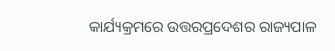କାର୍ଯ୍ୟକ୍ରମରେ ଉତ୍ତରପ୍ରଦେଶର ରାଜ୍ୟପାଳ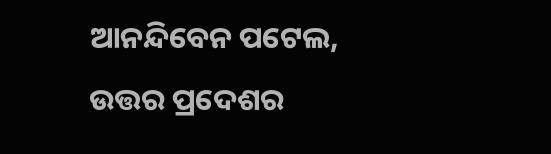ଆନନ୍ଦିବେନ ପଟେଲ, ଉତ୍ତର ପ୍ରଦେଶର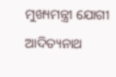ମୁଖ୍ୟମନ୍ତ୍ରୀ ଯୋଗୀ ଆଦିତ୍ୟନାଥ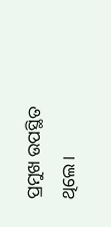ପ୍ରମୁଖ ଉପସ୍ଥିତ ଥିଲେ ।